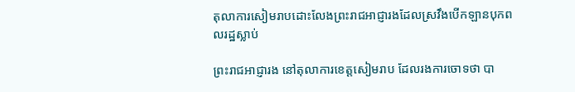តុលាការសៀមរាបដោះលែងព្រះរាជអាជ្ញារងដែលស្រវឹងបើកឡានបុកពលរដ្ឋស្លាប់

ព្រះរាជអាជ្ញារង នៅតុលាការខេត្តសៀមរាប ដែលរងការចោទថា បា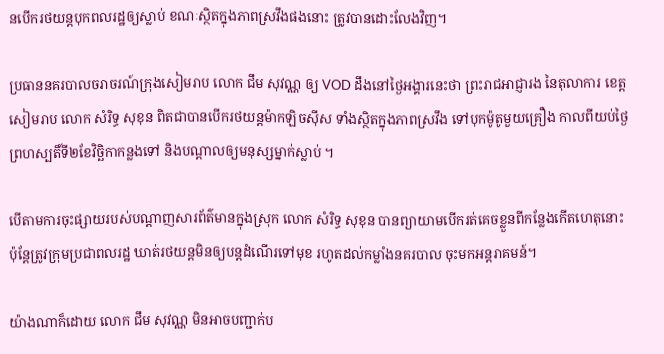នបើករថយន្ដបុកពលរដ្ឋឲ្យស្លាប់ ខណៈស្ថិតក្នុងភាពស្រវឹងផងនោះ ត្រូវបានដោះលែងវិញ។

ប្រធាននគរបាលចរាចរណ៍ក្រុងសៀមរាប លោក ជឹម សុវណ្ណ ឲ្យ VOD ដឹងនៅថ្ងៃអង្គារនេះថា ព្រះរាជអាជ្ញារង នៃតុលាការ ខេត្តសៀមរាប លោក សំរិទ្ធ សុខុន ពិតជាបានបើករថយន្ដម៉ាកឡិចស៊ីស ទាំងស្ថិតក្នុងភាពស្រវឹង ទៅបុកម៉ូតូមួយគ្រឿង កាលពីយប់ថ្ងៃព្រហស្បតិ៍ទី២ខែវិច្ឆិកាកន្លងទៅ និងបណ្ដាលឲ្យមនុស្សម្នាក់ស្លាប់ ។

បើតាមការចុះផ្សាយរបស់បណ្ដាញសារព័ត៌មានក្នុងស្រុក លោក សំរិទ្ធ សុខុន បានព្យាយាមបើករត់គេចខ្លួនពីកន្លែងកើតហេតុនោះ ប៉ុន្ដែត្រូវក្រុមប្រជាពលរដ្ឋ ឃាត់រថយន្ដមិនឲ្យបន្ដដំណើរទៅមុខ រហូតដល់កម្លាំងនគរបាល ចុះមកអន្ដរាគមន៍។

យ៉ាងណាក៏ដោយ លោក ជឹម សុវណ្ណ មិនអាចបញ្ជាក់ប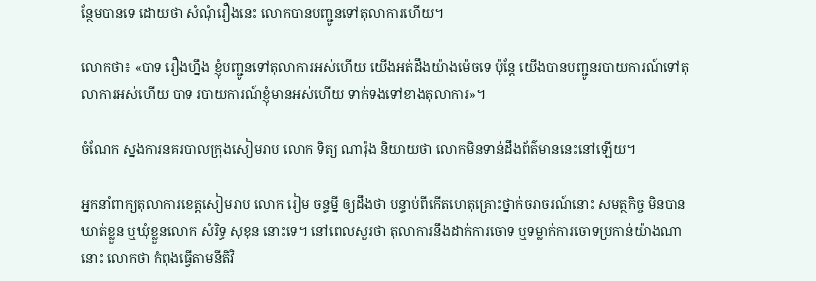ន្ថែមបានទេ ដោយថា សំណុំរឿងនេះ លោកបានបញ្ជូនទៅតុលាការហើយ។

លោកថា៖ «បាទ រឿងហ្នឹង ខ្ញុំបញ្ជូនទៅតុលាការអស់ហើយ យើងអត់ដឹងយ៉ាងម៉េចទេ ប៉ុន្ដែ យើងបានបញ្ជូនរបាយការណ៍ទៅតុលាការអស់ហើយ បាទ របាយការណ៍ខ្ញុំមានអស់ហើយ ទាក់ទងទៅខាងតុលាការ»។

ចំណែក ស្នងការនគរបាលក្រុងសៀមរាប លោក ទិត្យ ណារ៉ុង និយាយថា លោកមិនទាន់ដឹងព័ត៌មាននេះនៅឡើយ។

អ្នកនាំពាក្យតុលាការខេត្តសៀមរាប លោក រៀម ចន្ទម្នី ឲ្យដឹងថា បន្ទាប់ពីកើតហេតុគ្រោះថ្នាក់ចរាចរណ៍នោះ សមត្ថកិច្ច មិនបានឃាត់ខ្លួន ឬឃុំខ្លួនលោក សំរិទ្ធ សុខុន នោះទេ។ នៅពេលសួរថា តុលាការនឹងដាក់ការចោទ ឬទម្លាក់ការចោទប្រកាន់យ៉ាងណានោះ លោកថា កំពុងធ្វើតាមនីតិវិ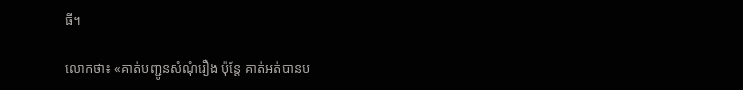ធី។

លោកថា៖ «គាត់បញ្ជូនសំណុំរឿង ប៉ុន្ដែ គាត់អត់បានប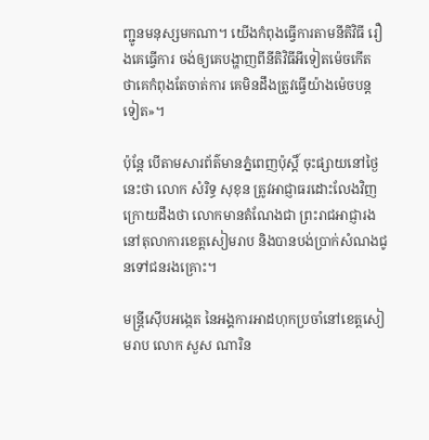ញ្ជូនមនុស្សមកណា។ យើងកំពុងធ្វើការតាមនីតិវិធី រឿងគេធ្វើការ ចង់ឲ្យគេបង្ហាញពីនីតិវិធីអីទៀតម៉េចកើត ថាគេកំពុងតែចាត់ការ គេមិនដឹងត្រូវធ្វើយ៉ាងម៉េចបន្ដទៀត»។

ប៉ុន្ដែ បើតាមសារព័ត៌មានភ្នំពេញប៉ុស្ដិ៍ ចុះផ្សាយនៅថ្ងៃនេះថា លោក សំរិទ្ធ សុខុន ត្រូវអាជ្ញាធរដោះលែងវិញ ក្រោយដឹងថា លោកមានតំណែងជា ព្រះរាជអាជ្ញារង នៅតុលាការខេត្តសៀមរាប និងបានបង់ប្រាក់សំណងជូនទៅជនរងគ្រោះ។

មន្ដ្រីស៊ើបអង្កេត នៃអង្គការអាដហុកប្រចាំនៅខេត្តសៀមរាប លោក សួស ណារិន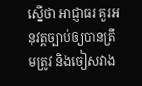ស្នើថា អាជ្ញាធរ គួរអនុវត្តច្បាប់ឲ្យបានត្រឹមត្រូវ និងចៀសវាង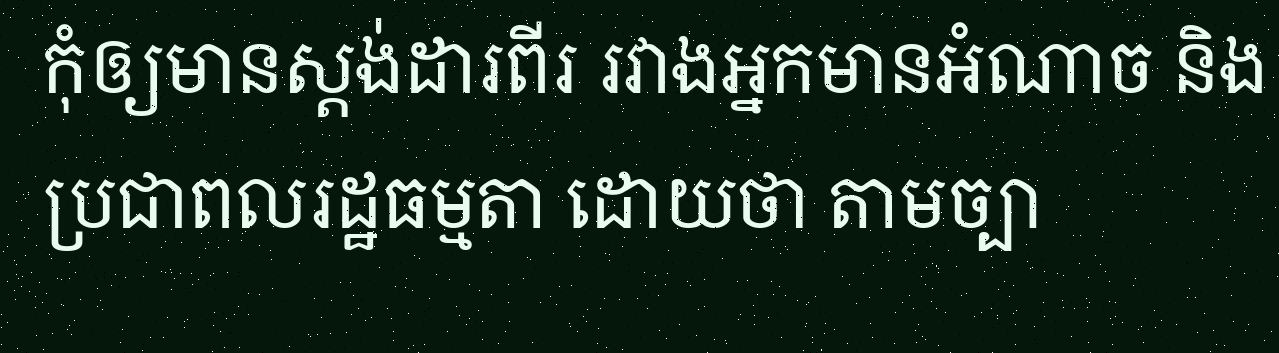កុំឲ្យមានស្ដង់ដារពីរ រវាងអ្នកមានអំណាច និងប្រជាពលរដ្ឋធម្មតា ដោយថា តាមច្បា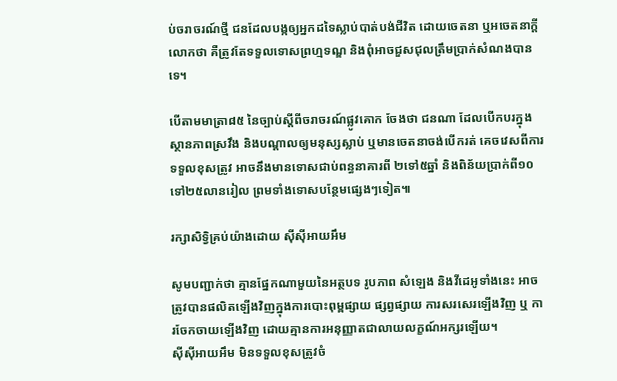ប់ចរាចរណ៍ថ្មី ជនដែលបង្កឲ្យអ្នកដទៃស្លាប់បាត់បង់ជីវិត ដោយចេតនា ឬអចេតនាក្ដី លោកថា គឺត្រូវតែទទួលទោសព្រហ្មទណ្ឌ និងពុំអាចជួសជុលត្រឹមប្រាក់សំណងបានទេ។

បើតាមមាត្រា៨៥ នៃច្បាប់ស្ដីពីចរាចរណ៍ផ្លូវគោក ចែងថា ជនណា ដែលបើកបរក្នុងស្ថានភាពស្រវឹង និងបណ្ដាលឲ្យមនុស្សស្លាប់ ឬមានចេតនាចង់បើករត់ គេចវេសពីការទទួលខុសត្រូវ អាចនឹងមានទោសជាប់ពន្ធនាគារពី ២ទៅ៥ឆ្នាំ និងពិន័យប្រាក់ពី១០ ទៅ២៥លានរៀល ព្រមទាំងទោសបន្ថែមផ្សេងៗទៀត៕

រក្សាសិទ្វិគ្រប់យ៉ាងដោយ ស៊ីស៊ីអាយអឹម

សូមបញ្ជាក់ថា គ្មានផ្នែកណាមួយនៃអត្ថបទ រូបភាព សំឡេង និងវីដេអូទាំងនេះ អាចត្រូវបានផលិតឡើងវិញក្នុងការបោះពុម្ពផ្សាយ ផ្សព្វផ្សាយ ការសរសេរឡើងវិញ ឬ ការចែកចាយឡើងវិញ ដោយគ្មានការអនុញ្ញាតជាលាយលក្ខណ៍អក្សរឡើយ។
ស៊ីស៊ីអាយអឹម មិនទទួលខុសត្រូវចំ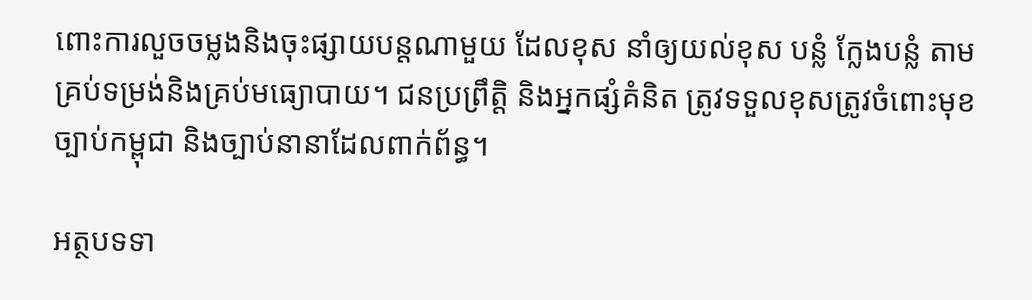ពោះការលួចចម្លងនិងចុះផ្សាយបន្តណាមួយ ដែលខុស នាំឲ្យយល់ខុស បន្លំ ក្លែងបន្លំ តាមគ្រប់ទម្រង់និងគ្រប់មធ្យោបាយ។ ជនប្រព្រឹត្តិ និងអ្នកផ្សំគំនិត ត្រូវទទួលខុសត្រូវចំពោះមុខច្បាប់កម្ពុជា និងច្បាប់នានាដែលពាក់ព័ន្ធ។

អត្ថបទទា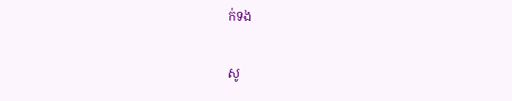ក់ទង

សូ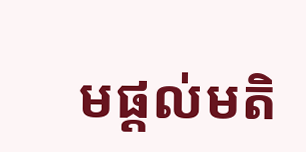មផ្ដល់មតិ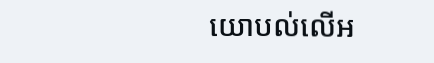យោបល់លើអ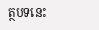ត្ថបទនេះ